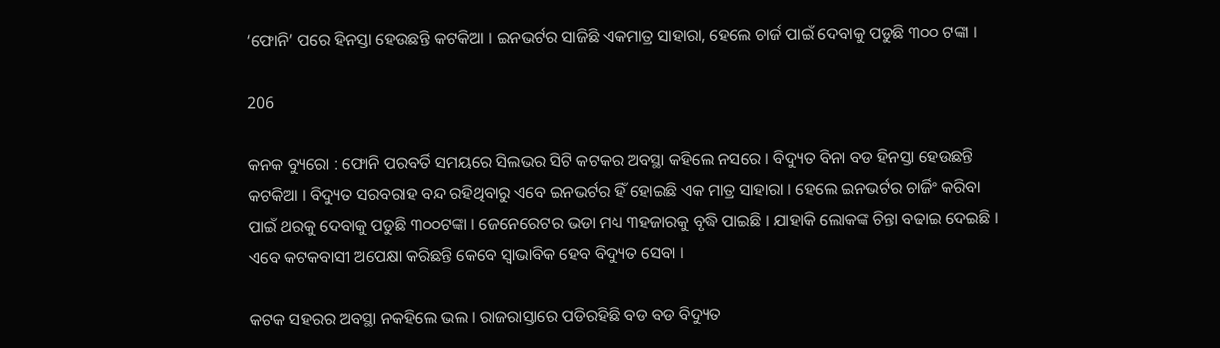‘ଫୋନି’ ପରେ ହିନସ୍ତା ହେଉଛନ୍ତି କଟକିଆ । ଇନଭର୍ଟର ସାଜିଛି ଏକମାତ୍ର ସାହାରା, ହେଲେ ଚାର୍ଜ ପାଇଁ ଦେବାକୁ ପଡୁଛି ୩୦୦ ଟଙ୍କା ।

206

କନକ ବ୍ୟୁରୋ : ଫୋନି ପରବର୍ତି ସମୟରେ ସିଲଭର ସିଟି କଟକର ଅବସ୍ଥା କହିଲେ ନସରେ । ବିଦ୍ୟୁତ ବିନା ବଡ ହିନସ୍ତା ହେଉଛନ୍ତି କଟକିଆ । ବିଦ୍ୟୁତ ସରବରାହ ବନ୍ଦ ରହିଥିବାରୁ ଏବେ ଇନଭର୍ଟର ହିଁ ହୋଇଛି ଏକ ମାତ୍ର ସାହାରା । ହେଲେ ଇନଭର୍ଟର ଚାର୍ଜିଂ କରିବା ପାଇଁ ଥରକୁ ଦେବାକୁ ପଡୁଛି ୩୦୦ଟଙ୍କା । ଜେନେରେଟର ଭଡା ମଧ୍ୟ ୩ହଜାରକୁ ବୃଦ୍ଧି ପାଇଛି । ଯାହାକି ଲୋକଙ୍କ ଚିନ୍ତା ବଢାଇ ଦେଇଛି । ଏବେ କଟକବାସୀ ଅପେକ୍ଷା କରିଛନ୍ତି କେବେ ସ୍ୱାଭାବିକ ହେବ ବିଦ୍ୟୁତ ସେବା ।

କଟକ ସହରର ଅବସ୍ଥା ନକହିଲେ ଭଲ । ରାଜରାସ୍ତାରେ ପଡିରହିଛି ବଡ ବଡ ବିଦ୍ୟୁତ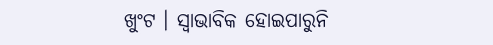ଖୁଂଟ । ସ୍ୱାଭାବିକ ହୋଇପାରୁନି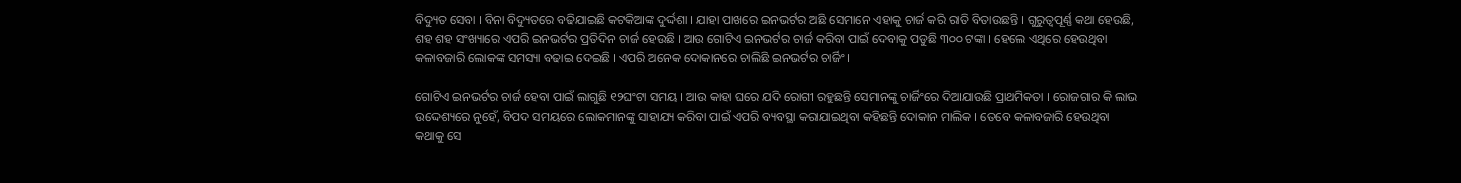ବିଦ୍ୟୁତ ସେବା । ବିନା ବିଦ୍ୟୁତରେ ବଢିଯାଇଛି କଟକିଆଙ୍କ ଦୁର୍ଦ୍ଦଶା । ଯାହା ପାଖରେ ଇନଭର୍ଟର ଅଛି ସେମାନେ ଏହାକୁ ଚାର୍ଜ କରି ରାତି ବିତାଉଛନ୍ତି । ଗୁରୁତ୍ୱପୂର୍ଣ୍ଣ କଥା ହେଉଛି, ଶହ ଶହ ସଂଖ୍ୟାରେ ଏପରି ଇନଭର୍ଟର ପ୍ରତିଦିନ ଚାର୍ଜ ହେଉଛି । ଆଉ ଗୋଟିଏ ଇନଭର୍ଟର ଚାର୍ଜ କରିବା ପାଇଁ ଦେବାକୁ ପଡୁଛି ୩୦୦ ଟଙ୍କା । ହେଲେ ଏଥିରେ ହେଉଥିବା କଳାବଜାରି ଲୋକଙ୍କ ସମସ୍ୟା ବଢାଇ ଦେଇଛି । ଏପରି ଅନେକ ଦୋକାନରେ ଚାଲିଛି ଇନଭର୍ଟର ଚାର୍ଜିଂ ।

ଗୋଟିଏ ଇନଭର୍ଟର ଚାର୍ଜ ହେବା ପାଇଁ ଲାଗୁଛି ୧୨ଘଂଟା ସମୟ । ଆଉ କାହା ଘରେ ଯଦି ରୋଗୀ ରହୁଛନ୍ତି ସେମାନଙ୍କୁ ଚାର୍ଜିଂରେ ଦିଆଯାଉଛି ପ୍ରାଥମିକତା । ରୋଜଗାର କି ଲାଭ ଉଦ୍ଦେଶ୍ୟରେ ନୁହେଁ, ବିପଦ ସମୟରେ ଲୋକମାନଙ୍କୁ ସାହାଯ୍ୟ କରିବା ପାଇଁ ଏପରି ବ୍ୟବସ୍ଥା କରାଯାଇଥିବା କହିଛନ୍ତି ଦୋକାନ ମାଲିକ । ତେବେ କଳାବଜାରି ହେଉଥିବା କଥାକୁ ସେ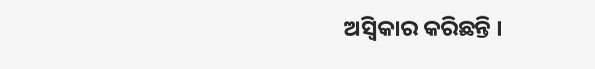ଅସ୍ୱିକାର କରିଛନ୍ତି ।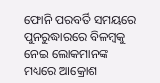ଫୋନି ପରବର୍ତି ସମୟରେ ପୁନରୁଦ୍ଧାରରେ ବିଳମ୍ବକୁ ନେଇ ଲୋକମାନଙ୍କ ମଧ୍ୟରେ ଆକ୍ରୋଶ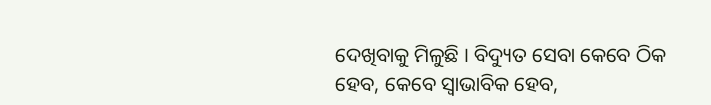ଦେଖିବାକୁ ମିଳୁଛି । ବିଦ୍ୟୁତ ସେବା କେବେ ଠିକ ହେବ, କେବେ ସ୍ୱାଭାବିକ ହେବ,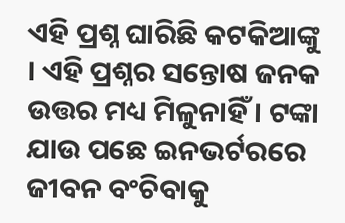ଏହି ପ୍ରଶ୍ନ ଘାରିଛି କଟକିଆଙ୍କୁ । ଏହି ପ୍ରଶ୍ନର ସନ୍ତୋଷ ଜନକ ଉତ୍ତର ମଧ୍ୟ ମିଳୁନାହିଁ । ଟଙ୍କା ଯାଉ ପଛେ ଇନଭର୍ଟରରେ ଜୀବନ ବଂଚିବାକୁ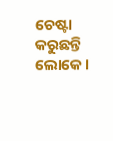ଚେଷ୍ଟା କରୁଛନ୍ତି ଲୋକେ ।